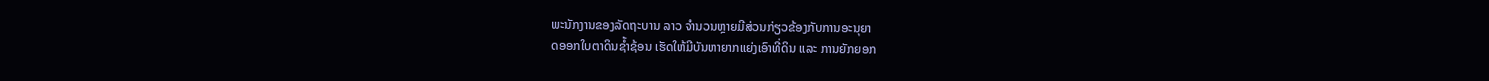ພະນັກງານຂອງລັດຖະບານ ລາວ ຈຳນວນຫຼາຍມີສ່ວນກ່ຽວຂ້ອງກັບການອະນຸຍາ
ດອອກໃບຕາດິນຊ້ຳຊ້ອນ ເຮັດໃຫ້ມີບັນຫາຍາກແຍ່ງເອົາທີ່ດິນ ແລະ ການຍັກຍອກ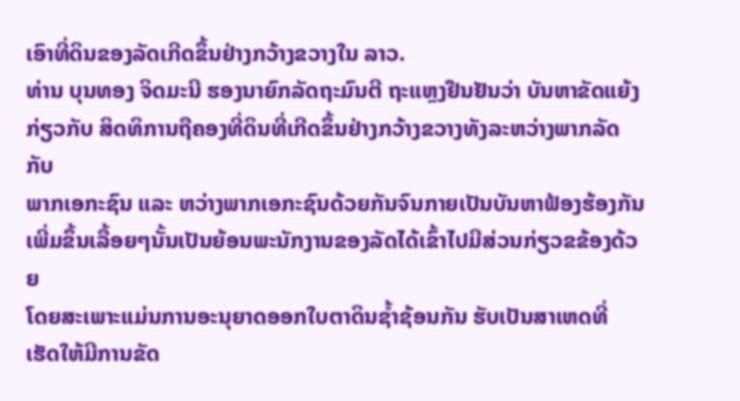ເອົາທີ່ດິນຂອງລັດເກີດຂຶ້ນຢ່າງກວ້າງຂວາງໃນ ລາວ.
ທ່ານ ບຸນທອງ ຈິດມະນີ ຮອງນາຍົກລັດຖະມົນຕີ ຖະແຫຼງຢືນຢັນວ່າ ບັນຫາຂັດແຍ້ງ
ກ່ຽວກັບ ສິດທິການຖືຄອງທີ່ດິນທີ່ເກີດຂຶ້ນຢ່າງກວ້າງຂວາງທັງລະຫວ່າງພາກລັດກັບ
ພາກເອກະຊົນ ແລະ ຫວ່າງພາກເອກະຊົນດ້ວຍກັນຈົນກາຍເປັນບັນຫາຟ້ອງຮ້ອງກັນ
ເພີ່ມຂຶ້ນເລື້ອຍໆນັ້ນເປັນຍ້ອນພະນັກງານຂອງລັດໄດ້ເຂົ້າໄປມີສ່ວນກ່ຽວຂຂ້ອງດ້ວຍ
ໂດຍສະເພາະແມ່ນການອະນຸຍາດອອກໃບຕາດິນຊ້ຳຊ້ອນກັນ ຮັບເປັນສາເຫດທີ່
ເຮັດໃຫ້ມີການຂັດ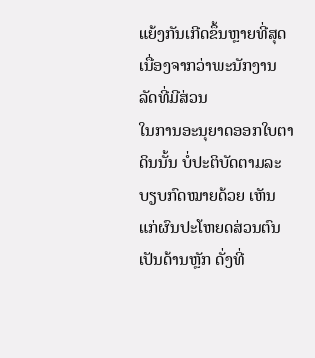ແຍ້ງກັນເກີດຂຶ້ນຫຼາຍທີ່ສຸດ ເນື່ອງຈາກວ່າພະນັກງານລັດທີ່ມີສ່ວນ
ໃນການອະນຸຍາດອອກໃບຕາດິນນັ້ນ ບໍ່ປະຕິບັດຕາມລະບຽບກົດໝາຍດ້ວຍ ເຫັນ
ແກ່ຜົນປະໂຫຍດສ່ວນຕົນເປັນດ້ານຫຼັກ ດັ່ງທີ່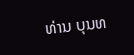ທ່ານ ບຸນທ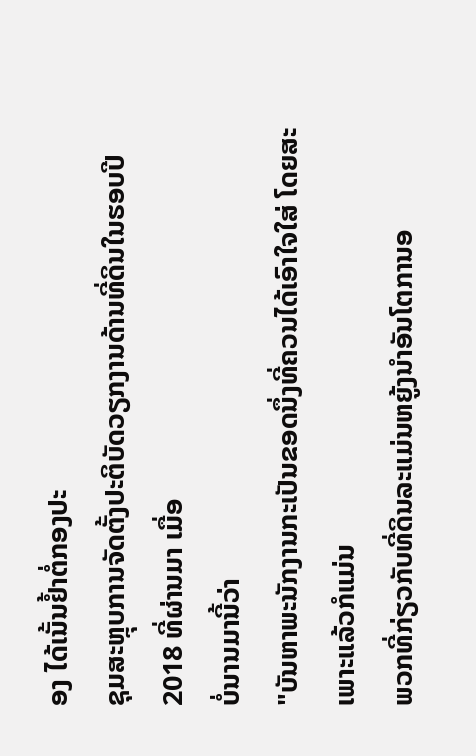ອງ ໄດ້ເນັ້ນຢ້ຳຕໍ່ກອງປະ
ຊຸມສະຫຼຸບການຈັດຕັ້ງປະຕິບັດວຽກງານດ້ານທີ່ດິນໃນຮອບປີ 2018 ທີ່ຜ່ານມາ ເມື່ອ
ບໍ່ນານມານີ້ວ່າ
"ບັນຫາພະນັກງານກະເປັນຂອດນຶ່ງທີ່ຄວນໄດ້ເອົາໃຈໃສ່ ໂດຍສະເພາະແລ້ວກໍແມ່ນ
ພວກທີ່ກ່ຽວກັບທີ່ດິນລະແມ່ນຫຍູ້ງນຳອັນໂຕການອ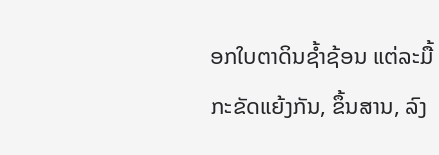ອກໃບຕາດິນຊ້ຳຊ້ອນ ແຕ່ລະມື້
ກະຂັດແຍ້ງກັນ, ຂຶ້ນສານ, ລົງ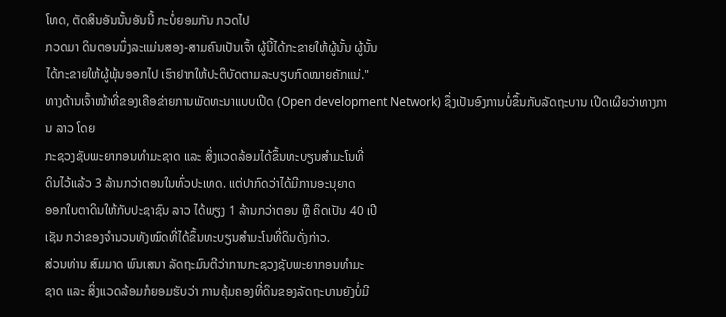ໂທດ, ຕັດສິນອັນນັ້ນອັນນີ້ ກະບໍ່ຍອມກັນ ກວດໄປ
ກວດມາ ດິນຕອນນຶ່ງລະແມ່ນສອງ-ສາມຄົນເປັນເຈົ້າ ຜູ້ນີ້ໄດ້ກະຂາຍໃຫ້ຜູ້ນັ້ນ ຜູ້ນັ້ນ
ໄດ້ກະຂາຍໃຫ້ຜູ້ພຸ້ນອອກໄປ ເຮົາຢາກໃຫ້ປະຕິບັດຕາມລະບຽບກົດໝາຍຄັກແນ່."
ທາງດ້ານເຈົ້າໜ້າທີ່ຂອງເຄືອຂ່າຍການພັດທະນາແບບເປີດ (Open development Network) ຊຶ່ງເປັນອົງການບໍ່ຂຶ້ນກັບລັດຖະບານ ເປີດເຜີຍວ່າທາງການ ລາວ ໂດຍ
ກະຊວງຊັບພະຍາກອນທຳມະຊາດ ແລະ ສິ່ງແວດລ້ອມໄດ້ຂຶ້ນທະບຽນສຳມະໂນທີ່
ດິນໄວ້ແລ້ວ 3 ລ້ານກວ່າຕອນໃນທົ່ວປະເທດ. ແຕ່ປາກົດວ່າໄດ້ມີການອະນຸຍາດ
ອອກໃບຕາດິນໃຫ້ກັບປະຊາຊົນ ລາວ ໄດ້ພຽງ 1 ລ້ານກວ່າຕອນ ຫຼື ຄິດເປັນ 40 ເປີ
ເຊັນ ກວ່າຂອງຈຳນວນທັງໝົດທີ່ໄດ້ຂຶ້ນທະບຽນສຳມະໂນທີ່ດິນດັ່ງກ່າວ.
ສ່ວນທ່ານ ສົມມາດ ພົນເສນາ ລັດຖະມົນຕີວ່າການກະຊວງຊັບພະຍາກອນທຳມະ
ຊາດ ແລະ ສິ່ງແວດລ້ອມກໍຍອມຮັບວ່າ ການຄຸ້ມຄອງທີ່ດິນຂອງລັດຖະບານຍັງບໍ່ມີ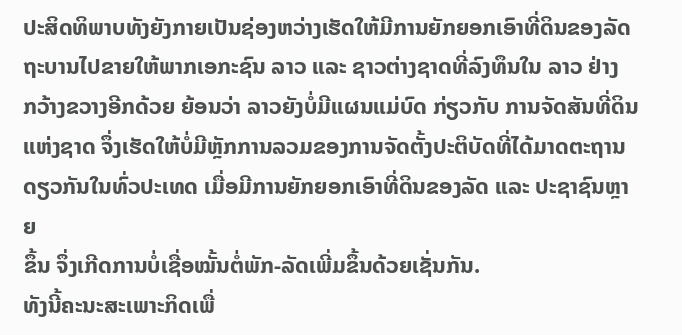ປະສິດທິພາບທັງຍັງກາຍເປັນຊ່ອງຫວ່າງເຮັດໃຫ້ມີການຍັກຍອກເອົາທີ່ດິນຂອງລັດ
ຖະບານໄປຂາຍໃຫ້ພາກເອກະຊົນ ລາວ ແລະ ຊາວຕ່າງຊາດທີ່ລົງທຶນໃນ ລາວ ຢ່າງ
ກວ້າງຂວາງອີກດ້ວຍ ຍ້ອນວ່າ ລາວຍັງບໍ່ມີແຜນແມ່ບົດ ກ່ຽວກັບ ການຈັດສັນທີ່ດິນ
ແຫ່ງຊາດ ຈຶ່ງເຮັດໃຫ້ບໍ່ມີຫຼັກການລວມຂອງການຈັດຕັ້ງປະຕິບັດທີ່ໄດ້ມາດຕະຖານ
ດຽວກັນໃນທົ່ວປະເທດ ເມື່ອມີການຍັກຍອກເອົາທີ່ດິນຂອງລັດ ແລະ ປະຊາຊົນຫຼາຍ
ຂຶ້ນ ຈຶ່ງເກີດການບໍ່ເຊື່ອໝັ້ນຕໍ່ພັກ-ລັດເພີ່ມຂຶ້ນດ້ວຍເຊັ່ນກັນ.
ທັງນີ້ຄະນະສະເພາະກິດເພື່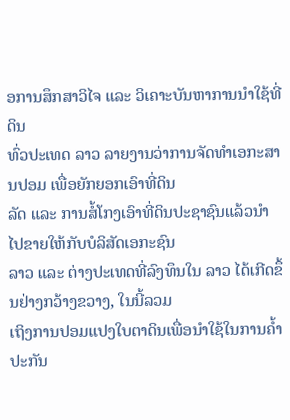ອການສຶກສາວິໄຈ ແລະ ວິເຄາະບັນຫາການນຳໃຊ້ທີ່ດິນ
ທົ່ວປະເທດ ລາວ ລາຍງານວ່າການຈັດທຳເອກະສານປອມ ເພື່ອຍັກຍອກເອົາທີ່ດິນ
ລັດ ແລະ ການສໍ້ໂກງເອົາທີ່ດິນປະຊາຊົນແລ້ວນຳໄປຂາຍໃຫ້ກັບບໍລິສັດເອກະຊົນ
ລາວ ແລະ ຕ່າງປະເທດທີ່ລົງທຶນໃນ ລາວ ໄດ້ເກີດຂຶ້ນຢ່າງກວ້າງຂວາງ, ໃນນີ້ລວມ
ເຖິງການປອມແປງໃບຕາດິນເພື່ອນຳໃຊ້ໃນການຄ້ຳປະກັນ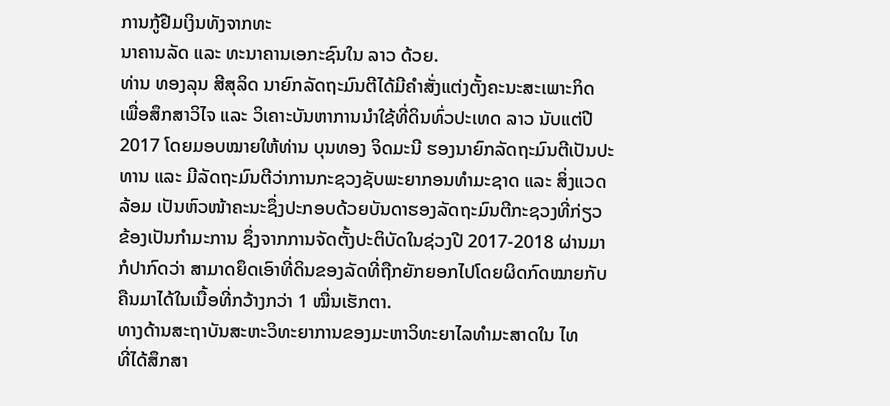ການກູ້ຢືມເງິນທັງຈາກທະ
ນາຄານລັດ ແລະ ທະນາຄານເອກະຊົນໃນ ລາວ ດ້ວຍ.
ທ່ານ ທອງລຸນ ສີສຸລິດ ນາຍົກລັດຖະມົນຕີໄດ້ມີຄຳສັ່ງແຕ່ງຕັ້ງຄະນະສະເພາະກິດ
ເພື່ອສຶກສາວິໄຈ ແລະ ວິເຄາະບັນຫາການນຳໃຊ້ທີ່ດິນທົ່ວປະເທດ ລາວ ນັບແຕ່ປີ
2017 ໂດຍມອບໝາຍໃຫ້ທ່ານ ບຸນທອງ ຈິດມະນີ ຮອງນາຍົກລັດຖະມົນຕີເປັນປະ
ທານ ແລະ ມີລັດຖະມົນຕີວ່າການກະຊວງຊັບພະຍາກອນທຳມະຊາດ ແລະ ສິ່ງແວດ
ລ້ອມ ເປັນຫົວໜ້າຄະນະຊຶ່ງປະກອບດ້ວຍບັນດາຮອງລັດຖະມົນຕີກະຊວງທີ່ກ່ຽວ
ຂ້ອງເປັນກຳມະການ ຊຶ່ງຈາກການຈັດຕັ້ງປະຕິບັດໃນຊ່ວງປີ 2017-2018 ຜ່ານມາ
ກໍປາກົດວ່າ ສາມາດຍຶດເອົາທີ່ດິນຂອງລັດທີ່ຖືກຍັກຍອກໄປໂດຍຜິດກົດໝາຍກັບ
ຄືນມາໄດ້ໃນເນື້ອທີ່ກວ້າງກວ່າ 1 ໝື່ນເຮັກຕາ.
ທາງດ້ານສະຖາບັນສະຫະວິທະຍາການຂອງມະຫາວິທະຍາໄລທຳມະສາດໃນ ໄທ
ທີ່ໄດ້ສຶກສາ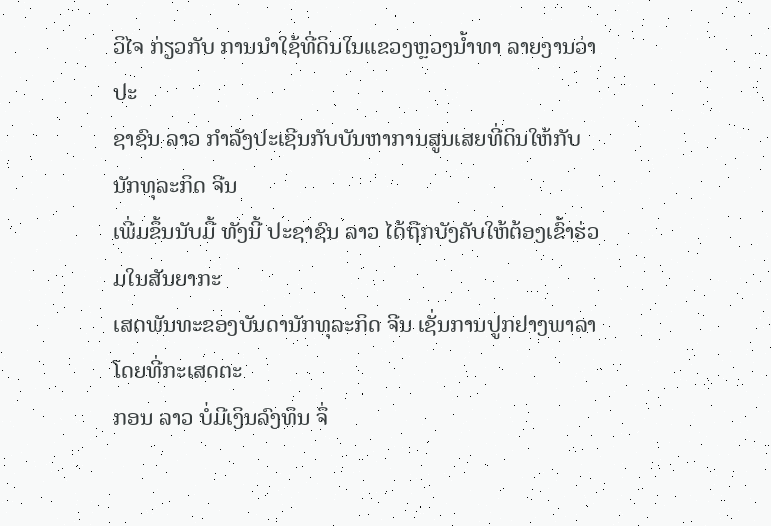ວິໄຈ ກ່ຽວກັບ ການນຳໃຊ້ທີ່ດິນໃນແຂວງຫຼວງນ້ຳທາ ລາຍງານວ່າ ປະ
ຊາຊົນ ລາວ ກຳລັງປະເຊີນກັບບັນຫາການສູນເສຍທີ່ດິນໃຫ້ກັບນັກທຸລະກິດ ຈີນ
ເພີ່ມຂຶ້ນນັບມື້ ທັງນີ້ ປະຊາຊົນ ລາວ ໄດ້ຖືກບັງຄັບໃຫ້ຕ້ອງເຂົ້າຮ່ວມໃນສັນຍາກະ
ເສດພັນທະຂອງບັນດານັກທຸລະກິດ ຈີນ ເຊັ່ນການປູກຢາງພາລາ ໂດຍທີ່ກະເສດຕະ
ກອນ ລາວ ບໍ່ມີເງິນລົງທຶນ ຈຶ່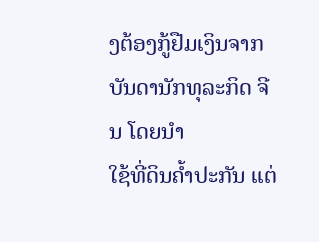ງຕ້ອງກູ້ຢືມເງິນຈາກບັນດານັກທຸລະກິດ ຈີນ ໂດຍນຳ
ໃຊ້ທີ່ດິນຄ້ຳປະກັນ ແຕ່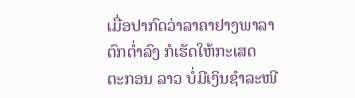ເມື່ອປາກົດວ່າລາຄາຢາງພາລາຕົກຕ່ຳລົງ ກໍເຮັດໃຫ້ກະເສດ
ຕະກອນ ລາວ ບໍ່ມີເງິນຊຳລະໜີ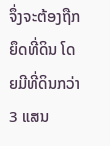ຈຶ່ງຈະຕ້ອງຖືກຍຶດທີ່ດິນ ໂດຍມີທີ່ດິນກວ່າ 3 ແສນ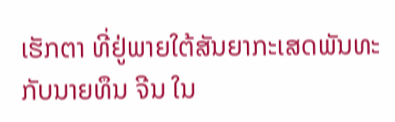ເຮັກຕາ ທີ່ຢູ່ພາຍໃຕ້ສັນຍາກະເສດພັນທະກັບນາຍທຶນ ຈີນ ໃນ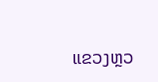ແຂວງຫຼວ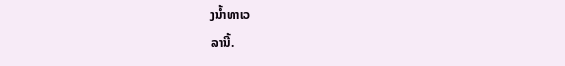ງນ້ຳທາເວ
ລານີ້.